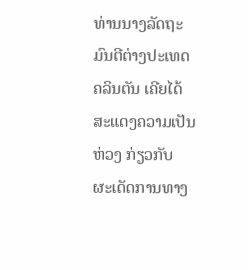ທ່ານນາງລັດຖະມົນຕີຕ່າງປະເທດຄລິນຕັນ ເຄີຍໄດ້ສະແດງຄວາມເປັນຫ່ວງ ກ່ຽວກັບ
ຜະເດັດການທາງ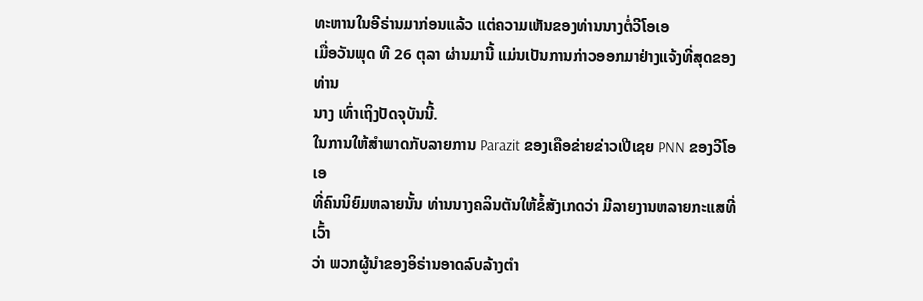ທະຫານໃນອີຣ່ານມາກ່ອນແລ້ວ ແຕ່ຄວາມເຫັນຂອງທ່ານນາງຕໍ່ວີໂອເອ
ເມື່ອວັນພຸດ ທີ 26 ຕຸລາ ຜ່ານມານີ້ ແມ່ນເປັນການກ່າວອອກມາຢ່າງແຈ້ງທີ່ສຸດຂອງທ່ານ
ນາງ ເທົ່າເຖິງປັດຈຸບັນນີ້.
ໃນການໃຫ້ສໍາພາດກັບລາຍການ Parazit ຂອງເຄືອຂ່າຍຂ່າວເປີເຊຍ PNN ຂອງວີໂອເອ
ທີ່ຄົນນິຍົມຫລາຍນັ້ນ ທ່ານນາງຄລິນຕັນໃຫ້ຂໍ້ສັງເກດວ່າ ມີລາຍງານຫລາຍກະແສທີ່ເວົ້າ
ວ່າ ພວກຜູ້ນໍາຂອງອິຣ່ານອາດລົບລ້າງຕໍາ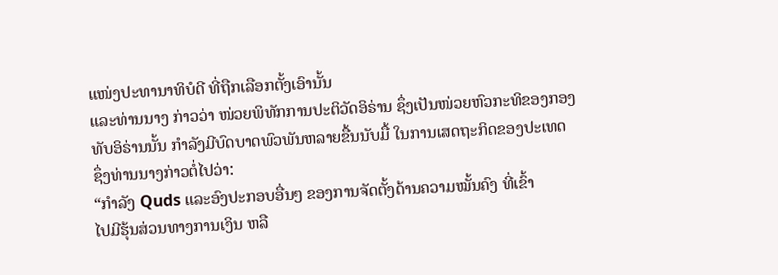ແໜ່ງປະທານາທິບໍດີ ທີ່ຖືກເລືອກຕັ້ງເອົານັ້ນ
ແລະທ່ານນາງ ກ່າວວ່າ ໜ່ວຍພິທັກການປະຕິວັດອິຣ່ານ ຊຶ່ງເປັນໜ່ວຍຫົວກະທິຂອງກອງ
ທັບອິຣ່ານນັ້ນ ກໍາລັງມີບົດບາດພົວພັນຫລາຍຂື້ນນັບມື້ ໃນການເສດຖະກິດຂອງປະເທດ
ຊຶ່ງທ່ານນາງກ່າວຕໍ່ໄປວ່າ:
“ກໍາລັງ Quds ແລະອົງປະກອບອື່ນໆ ຂອງການຈັດຕັ້ງດ້ານຄວາມໝັ້ນຄົງ ທີ່ເຂົ້າ
ໄປມີຮຸ້ນສ່ວນທາງການເງິນ ຫລື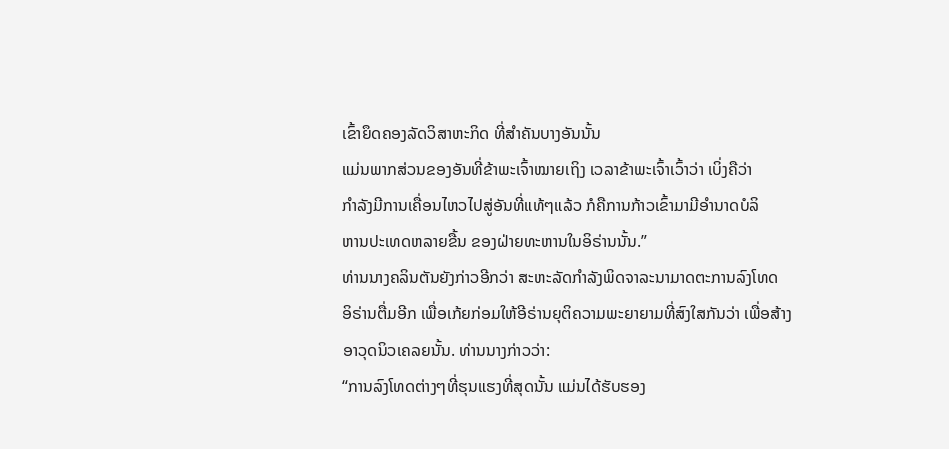ເຂົ້າຍຶດຄອງລັດວິສາຫະກິດ ທີ່ສໍາຄັນບາງອັນນັ້ນ
ແມ່ນພາກສ່ວນຂອງອັນທີ່ຂ້າພະເຈົ້າໝາຍເຖິງ ເວລາຂ້າພະເຈົ້າເວົ້າວ່າ ເບິ່ງຄືວ່າ
ກໍາລັງມີການເຄື່ອນໄຫວໄປສູ່ອັນທີ່ແທ້ໆແລ້ວ ກໍຄືການກ້າວເຂົ້າມາມີອໍານາດບໍລິ
ຫານປະເທດຫລາຍຂື້ນ ຂອງຝ່າຍທະຫານໃນອິຣ່ານນັ້ນ.”
ທ່ານນາງຄລິນຕັນຍັງກ່າວອີກວ່າ ສະຫະລັດກໍາລັງພິດຈາລະນາມາດຕະການລົງໂທດ
ອິຣ່ານຕື່ມອີກ ເພື່ອເກ້ຍກ່ອມໃຫ້ອີຣ່ານຍຸຕິຄວາມພະຍາຍາມທີ່ສົງໃສກັນວ່າ ເພື່ອສ້າງ
ອາວຸດນິວເຄລຍນັ້ນ. ທ່ານນາງກ່າວວ່າ:
“ການລົງໂທດຕ່າງໆທີ່ຮຸນແຮງທີ່ສຸດນັ້ນ ແມ່ນໄດ້ຮັບຮອງ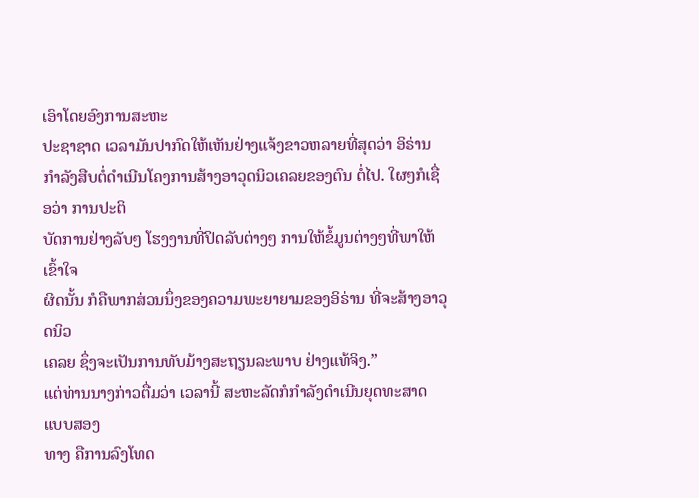ເອົາໂດຍອົງການສະຫະ
ປະຊາຊາດ ເວລາມັນປາກົດໃຫ້ເຫັນຢ່າງແຈ້ງຂາວຫລາຍທີ່ສຸດວ່າ ອິຣ່ານກໍາລັງສືບຕໍ່ດໍາເນີນໂຄງການສ້າງອາວຸດນິວເຄລຍຂອງຕົນ ຕໍ່ໄປ. ໃຜໆກໍເຊື່ອວ່າ ການປະຕິ
ບັດການຢ່າງລັບໆ ໂຮງງານທີ່ປິດລັບຕ່າງໆ ການໃຫ້ຂໍ້ມູນຕ່າງໆທີ່ພາໃຫ້ເຂົ້າໃຈ
ຜິດນັ້ນ ກໍຄືພາກສ່ວນນຶ່ງຂອງຄວາມພະຍາຍາມຂອງອິຣ່ານ ທີ່ຈະສ້າງອາວຸດນິວ
ເຄລຍ ຊຶ່ງຈະເປັນການທັບມ້າງສະຖຽນລະພາບ ຢ່າງແທ້ຈິງ.”
ແຕ່ທ່ານນາງກ່າວຕື່ມວ່າ ເວລານີ້ ສະຫະລັດກໍກໍາລັງດໍາເນີນຍຸດທະສາດ ແບບສອງ
ທາງ ຄືການລົງໂທດ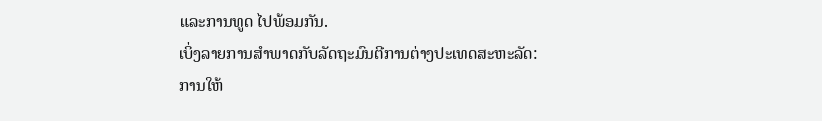ແລະການທູດ ໄປພ້ອມກັນ.
ເບິ່ງລາຍການສໍາພາດກັບລັດຖະມົນຕີການຕ່າງປະເທດສະຫະລັດ:
ການໃຫ້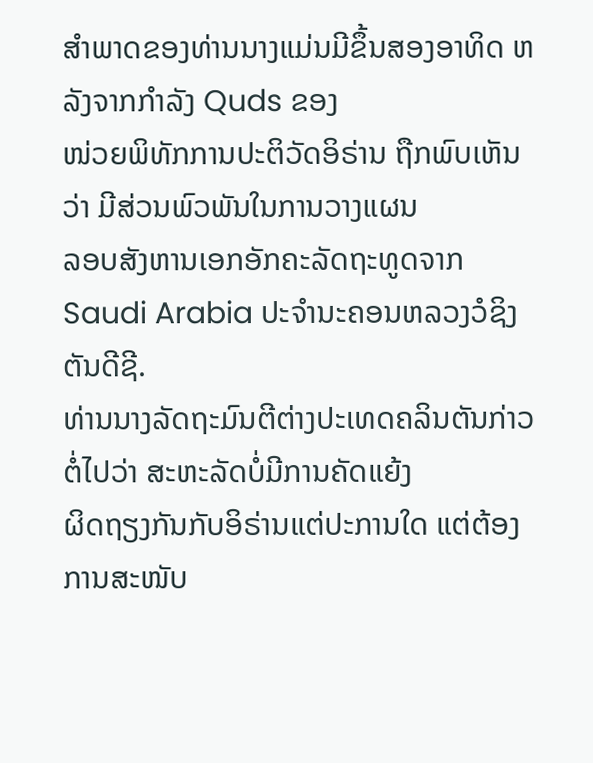ສໍາພາດຂອງທ່ານນາງແມ່ນມີຂຶ້ນສອງອາທິດ ຫລັງຈາກກໍາລັງ Quds ຂອງ
ໜ່ວຍພິທັກການປະຕິວັດອິຣ່ານ ຖືກພົບເຫັນວ່າ ມີສ່ວນພົວພັນໃນການວາງແຜນ
ລອບສັງຫານເອກອັກຄະລັດຖະທູດຈາກ Saudi Arabia ປະຈໍານະຄອນຫລວງວໍຊິງ
ຕັນດີຊີ.
ທ່ານນາງລັດຖະມົນຕີຕ່າງປະເທດຄລິນຕັນກ່າວຕໍ່ໄປວ່າ ສະຫະລັດບໍ່ມີການຄັດແຍ້ງ
ຜິດຖຽງກັນກັບອິຣ່ານແຕ່ປະການໃດ ແຕ່ຕ້ອງການສະໜັບ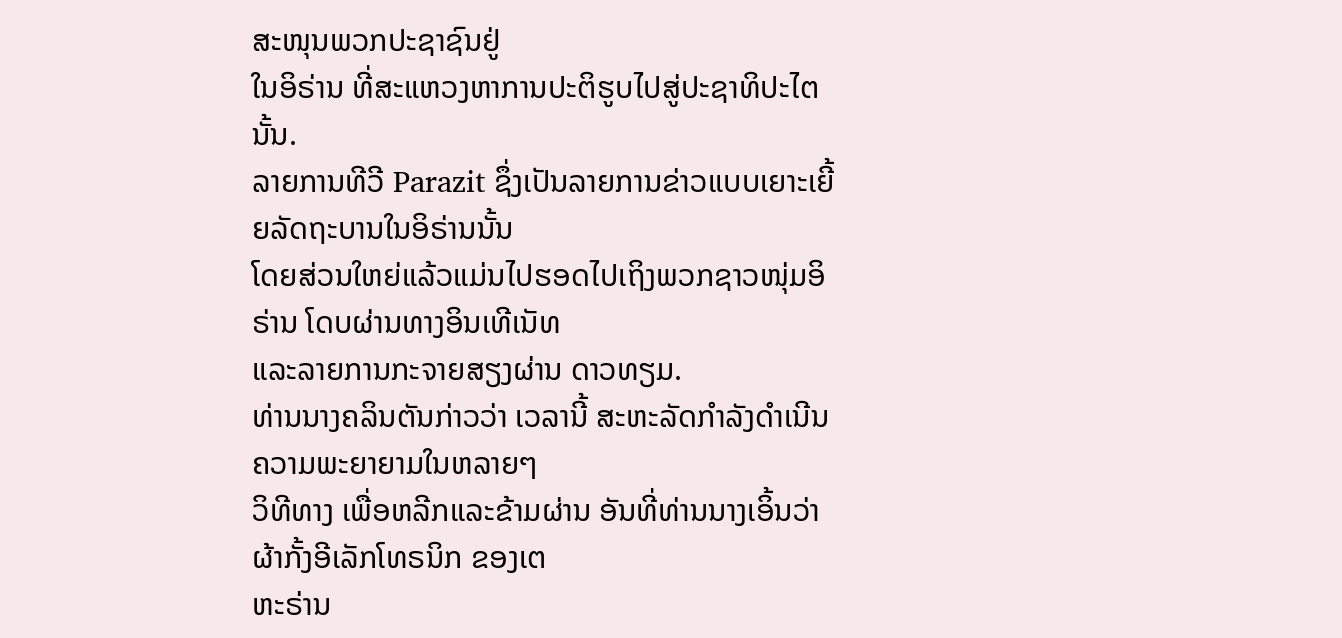ສະໜຸນພວກປະຊາຊົນຢູ່
ໃນອິຣ່ານ ທີ່ສະແຫວງຫາການປະຕິຮູບໄປສູ່ປະຊາທິປະໄຕນັ້ນ.
ລາຍການທີວີ Parazit ຊຶ່ງເປັນລາຍການຂ່າວແບບເຍາະເຍີ້ຍລັດຖະບານໃນອິຣ່ານນັ້ນ
ໂດຍສ່ວນໃຫຍ່ແລ້ວແມ່ນໄປຮອດໄປເຖິງພວກຊາວໜຸ່ມອິຣ່ານ ໂດບຜ່ານທາງອິນເທີເນັທ
ແລະລາຍການກະຈາຍສຽງຜ່ານ ດາວທຽມ.
ທ່ານນາງຄລິນຕັນກ່າວວ່າ ເວລານີ້ ສະຫະລັດກໍາລັງດໍາເນີນຄວາມພະຍາຍາມໃນຫລາຍໆ
ວິທີທາງ ເພື່ອຫລີກແລະຂ້າມຜ່ານ ອັນທີ່ທ່ານນາງເອິ້ນວ່າ ຜ້າກັ້ງອີເລັກໂທຣນິກ ຂອງເຕ
ຫະຣ່ານ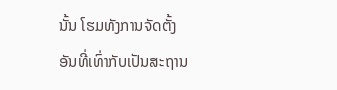ນັ້ນ ໂຮມທັງການຈັດຕັ້ງ ອັນທີ່ເທົ່າກັບເປັນສະຖານ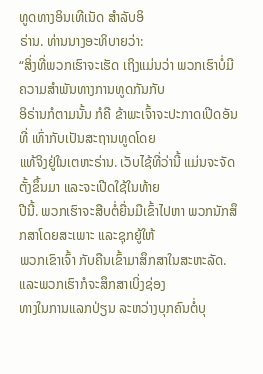ທູດທາງອິນເທີເນັດ ສໍາລັບອິ
ຣ່ານ. ທ່ານນາງອະທິບາຍວ່າ:
“ສິ່ງທີ່ພວກເຮົາຈະເຮັດ ເຖິງແມ່ນວ່າ ພວກເຮົາບໍ່ມີຄວາມສໍາພັນທາງການທູດກັນກັບ
ອິຣ່ານກໍຕາມນັ້ນ ກໍຄື ຂ້າພະເຈົ້າຈະປະກາດເປີດອັນທີ່ ເທົ່າກັບເປັນສະຖານທູດໂດຍ
ແທ້ຈິງຢູ່ໃນເຕຫະຣ່ານ. ເວັບໄຊ້ທີ່ວ່ານີ້ ແມ່ນຈະຈັດຕັ້ງຂຶ້ນມາ ແລະຈະເປີດໃຊ້ໃນທ້າຍ
ປີນີ້. ພວກເຮົາຈະສືບຕໍ່ຍື່ນມືເຂົ້າໄປຫາ ພວກນັກສຶກສາໂດຍສະເພາະ ແລະຊຸກຍູ້ໃຫ້
ພວກເຂົາເຈົ້າ ກັບຄືນເຂົ້າມາສຶກສາໃນສະຫະລັດ. ແລະພວກເຮົາກໍຈະສຶກສາເບິ່ງຊ່ອງ
ທາງໃນການແລກປ່ຽນ ລະຫວ່າງບຸກຄົນຕໍ່ບຸ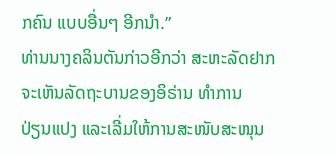ກຄົນ ແບບອື່ນໆ ອີກນໍາ.”
ທ່ານນາງຄລິນຕັນກ່າວອີກວ່າ ສະຫະລັດຢາກຈະເຫັນລັດຖະບານຂອງອິຣ່ານ ທໍາການ
ປ່ຽນແປງ ແລະເລີ່ມໃຫ້ການສະໜັບສະໜຸນ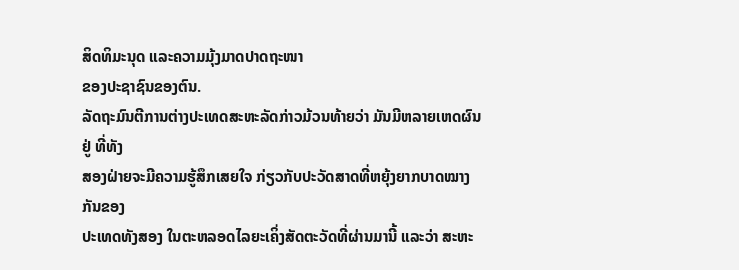ສິດທິມະນຸດ ແລະຄວາມມຸ້ງມາດປາດຖະໜາ
ຂອງປະຊາຊົນຂອງຕົນ.
ລັດຖະມົນຕີການຕ່າງປະເທດສະຫະລັດກ່າວມ້ວນທ້າຍວ່າ ມັນມີຫລາຍເຫດຜົນຢູ່ ທີ່ທັງ
ສອງຝ່າຍຈະມີຄວາມຮູ້ສຶກເສຍໃຈ ກ່ຽວກັບປະວັດສາດທີ່ຫຍຸ້ງຍາກບາດໝາງກັນຂອງ
ປະເທດທັງສອງ ໃນຕະຫລອດໄລຍະເຄິ່ງສັດຕະວັດທີ່ຜ່ານມານີ້ ແລະວ່າ ສະຫະ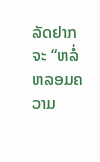ລັດຢາກ
ຈະ “ຫລໍ່ຫລອມຄວາມ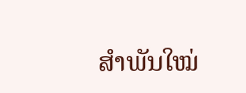ສໍາພັນໃໝ່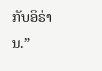ກັບອິຣ່ານ.”